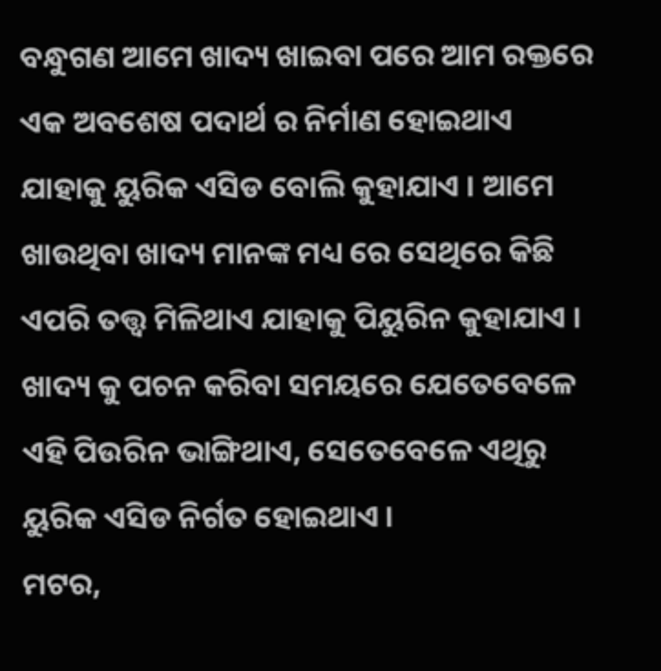ବନ୍ଧୁଗଣ ଆମେ ଖାଦ୍ୟ ଖାଇବା ପରେ ଆମ ରକ୍ତରେ ଏକ ଅବଶେଷ ପଦାର୍ଥ ର ନିର୍ମାଣ ହୋଇଥାଏ ଯାହାକୁ ୟୁରିକ ଏସିଡ ବୋଲି କୁହାଯାଏ । ଆମେ ଖାଉଥିବା ଖାଦ୍ୟ ମାନଙ୍କ ମଧ୍ୟ ରେ ସେଥିରେ କିଛି ଏପରି ତତ୍ତ୍ଵ ମିଳିଥାଏ ଯାହାକୁ ପିୟୁରିନ କୁହାଯାଏ । ଖାଦ୍ୟ କୁ ପଚନ କରିବା ସମୟରେ ଯେତେବେଳେ ଏହି ପିଉରିନ ଭାଙ୍ଗିଥାଏ, ସେତେବେଳେ ଏଥିରୁ ୟୁରିକ ଏସିଡ ନିର୍ଗତ ହୋଇଥାଏ ।
ମଟର,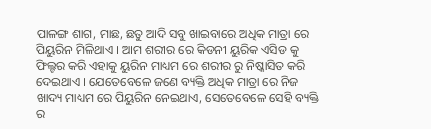ପାଳଙ୍ଗ ଶାଗ, ମାଛ, ଛତୁ ଆଦି ସବୁ ଖାଇବାରେ ଅଧିକ ମାତ୍ରା ରେ ପିୟୁରିନ ମିଳିଥାଏ । ଆମ ଶରୀର ରେ କିଡନୀ ୟୁରିକ ଏସିଡ କୁ ଫିଲ୍ଟର କରି ଏହାକୁ ୟୁରିନ ମାଧ୍ୟମ ରେ ଶରୀର ରୁ ନିଷ୍କାସିତ କରି ଦେଇଥାଏ । ଯେତେବେଳେ ଜଣେ ବ୍ୟକ୍ତି ଅଧିକ ମାତ୍ରା ରେ ନିଜ ଖାଦ୍ୟ ମାଧ୍ୟମ ରେ ପିୟୁରିନ ନେଇଥାଏ, ସେତେବେଳେ ସେହି ବ୍ୟକ୍ତି ର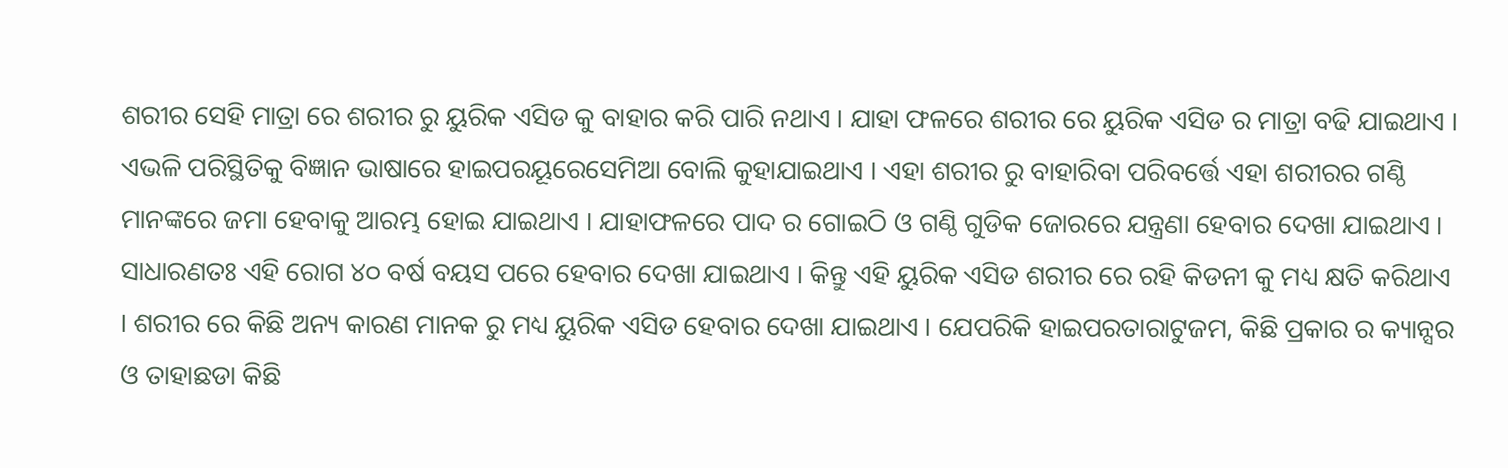ଶରୀର ସେହି ମାତ୍ରା ରେ ଶରୀର ରୁ ୟୁରିକ ଏସିଡ କୁ ବାହାର କରି ପାରି ନଥାଏ । ଯାହା ଫଳରେ ଶରୀର ରେ ୟୁରିକ ଏସିଡ ର ମାତ୍ରା ବଢି ଯାଇଥାଏ ।
ଏଭଳି ପରିସ୍ଥିତିକୁ ବିଜ୍ଞାନ ଭାଷାରେ ହାଇପରୟୂରେସେମିଆ ବୋଲି କୁହାଯାଇଥାଏ । ଏହା ଶରୀର ରୁ ବାହାରିବା ପରିବର୍ତ୍ତେ ଏହା ଶରୀରର ଗଣ୍ଠି ମାନଙ୍କରେ ଜମା ହେବାକୁ ଆରମ୍ଭ ହୋଇ ଯାଇଥାଏ । ଯାହାଫଳରେ ପାଦ ର ଗୋଇଠି ଓ ଗଣ୍ଠି ଗୁଡିକ ଜୋରରେ ଯନ୍ତ୍ରଣା ହେବାର ଦେଖା ଯାଇଥାଏ ।
ସାଧାରଣତଃ ଏହି ରୋଗ ୪୦ ବର୍ଷ ବୟସ ପରେ ହେବାର ଦେଖା ଯାଇଥାଏ । କିନ୍ତୁ ଏହି ୟୁରିକ ଏସିଡ ଶରୀର ରେ ରହି କିଡନୀ କୁ ମଧ୍ୟ କ୍ଷତି କରିଥାଏ । ଶରୀର ରେ କିଛି ଅନ୍ୟ କାରଣ ମାନକ ରୁ ମଧ୍ୟ ୟୁରିକ ଏସିଡ ହେବାର ଦେଖା ଯାଇଥାଏ । ଯେପରିକି ହାଇପରତାରାଟୁଜମ, କିଛି ପ୍ରକାର ର କ୍ୟାନ୍ସର ଓ ତାହାଛଡା କିଛି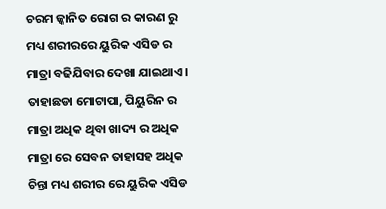ଚରମ ଜ୍କାନିତ ରୋଗ ର କାରଣ ରୁ ମଧ୍ୟ ଶରୀରରେ ୟୁରିକ ଏସିଡ ର ମାତ୍ରା ବଢିଯିବାର ଦେଖା ଯାଇଥାଏ ।
ତାହାଛଡା ମୋଟାପା, ପିୟୁରିନ ର ମାତ୍ରା ଅଧିକ ଥିବା ଖାଦ୍ୟ ର ଅଧିକ ମାତ୍ରା ରେ ସେବନ ତାହାସହ ଅଧିକ ଚିନ୍ତା ମଧ୍ୟ ଶରୀର ରେ ୟୁରିକ ଏସିଡ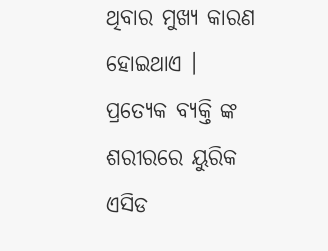ଥିବାର ମୁଖ୍ୟ କାରଣ ହୋଇଥାଏ । ପ୍ରତ୍ଯେକ ବ୍ୟକ୍ତି ଙ୍କ ଶରୀରରେ ୟୁରିକ ଏସିଡ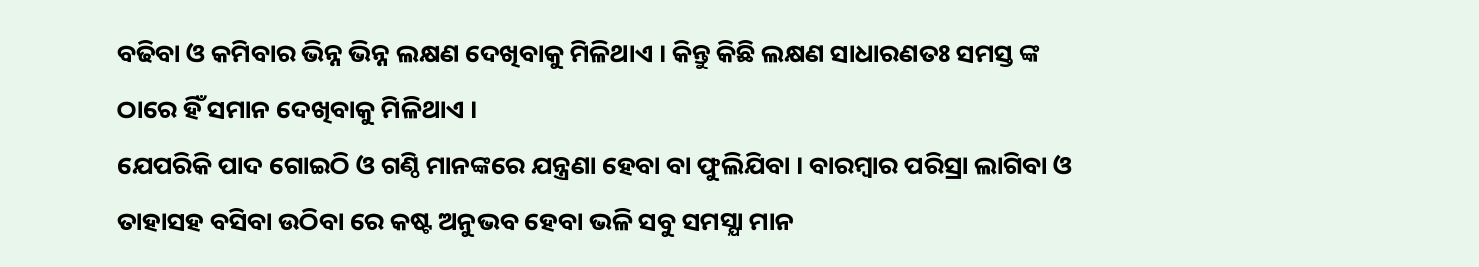ବଢିବା ଓ କମିବାର ଭିନ୍ନ ଭିନ୍ନ ଲକ୍ଷଣ ଦେଖିବାକୁ ମିଳିଥାଏ । କିନ୍ତୁ କିଛି ଲକ୍ଷଣ ସାଧାରଣତଃ ସମସ୍ତ ଙ୍କ ଠାରେ ହିଁ ସମାନ ଦେଖିବାକୁ ମିଳିଥାଏ ।
ଯେପରିକି ପାଦ ଗୋଇଠି ଓ ଗଣ୍ଠି ମାନଙ୍କରେ ଯନ୍ତ୍ରଣା ହେବା ବା ଫୁଲିଯିବା । ବାରମ୍ବାର ପରିସ୍ରା ଲାଗିବା ଓ ତାହାସହ ବସିବା ଉଠିବା ରେ କଷ୍ଟ ଅନୁଭବ ହେବା ଭଳି ସବୁ ସମସ୍ଯା ମାନ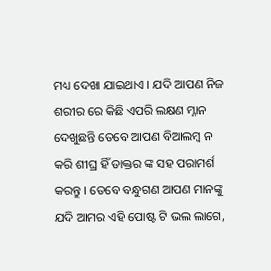ମଧ୍ୟ ଦେଖା ଯାଇଥାଏ । ଯଦି ଆପଣ ନିଜ ଶରୀର ରେ କିଛି ଏପରି ଲକ୍ଷଣ ମ୍ନାନ ଦେଖୁଛନ୍ତି ତେବେ ଆପଣ ବିଆଲମ୍ବ ନ କରି ଶୀଘ୍ର ହିଁ ଡାକ୍ତର ଙ୍କ ସହ ପରାମର୍ଶ କରନ୍ତୁ । ତେବେ ବନ୍ଧୁଗଣ ଆପଣ ମାନଙ୍କୁ ଯଦି ଆମର ଏହି ପୋଷ୍ଟ ଟି ଭଲ ଲାଗେ,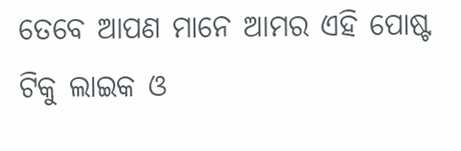ତେବେ ଆପଣ ମାନେ ଆମର ଏହି ପୋଷ୍ଟ ଟିକୁ ଲାଇକ ଓ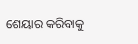ଶେୟାର କରିବାକୁ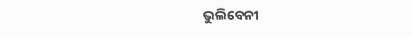ଭୁଲିବେନୀ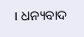। ଧନ୍ୟବାଦ